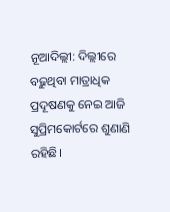ନୂଆଦିଲ୍ଲୀ: ଦିଲ୍ଲୀରେ ବଢ଼ୁଥିବା ମାତ୍ରାଧିକ ପ୍ରଦୂଷଣକୁ ନେଇ ଆଜି ସୁପ୍ରିମକୋର୍ଟରେ ଶୁଣାଣି ରହିଛି।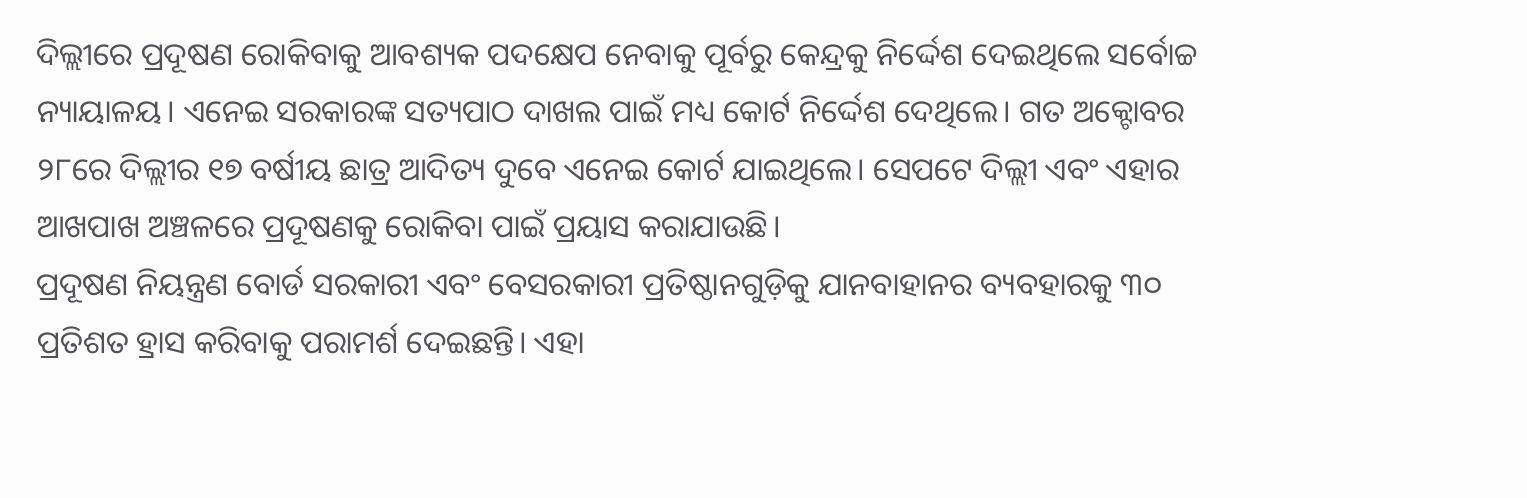ଦିଲ୍ଲୀରେ ପ୍ରଦୂଷଣ ରୋକିବାକୁ ଆବଶ୍ୟକ ପଦକ୍ଷେପ ନେବାକୁ ପୂର୍ବରୁ କେନ୍ଦ୍ରକୁ ନିର୍ଦ୍ଦେଶ ଦେଇଥିଲେ ସର୍ବୋଚ୍ଚ ନ୍ୟାୟାଳୟ। ଏନେଇ ସରକାରଙ୍କ ସତ୍ୟପାଠ ଦାଖଲ ପାଇଁ ମଧ୍ୟ କୋର୍ଟ ନିର୍ଦ୍ଦେଶ ଦେଥିଲେ। ଗତ ଅକ୍ଟୋବର ୨୮ରେ ଦିଲ୍ଲୀର ୧୭ ବର୍ଷୀୟ ଛାତ୍ର ଆଦିତ୍ୟ ଦୁବେ ଏନେଇ କୋର୍ଟ ଯାଇଥିଲେ। ସେପଟେ ଦିଲ୍ଲୀ ଏବଂ ଏହାର ଆଖପାଖ ଅଞ୍ଚଳରେ ପ୍ରଦୂଷଣକୁ ରୋକିବା ପାଇଁ ପ୍ରୟାସ କରାଯାଉଛି।
ପ୍ରଦୂଷଣ ନିୟନ୍ତ୍ରଣ ବୋର୍ଡ ସରକାରୀ ଏବଂ ବେସରକାରୀ ପ୍ରତିଷ୍ଠାନଗୁଡ଼ିକୁ ଯାନବାହାନର ବ୍ୟବହାରକୁ ୩୦ ପ୍ରତିଶତ ହ୍ରାସ କରିବାକୁ ପରାମର୍ଶ ଦେଇଛନ୍ତି। ଏହା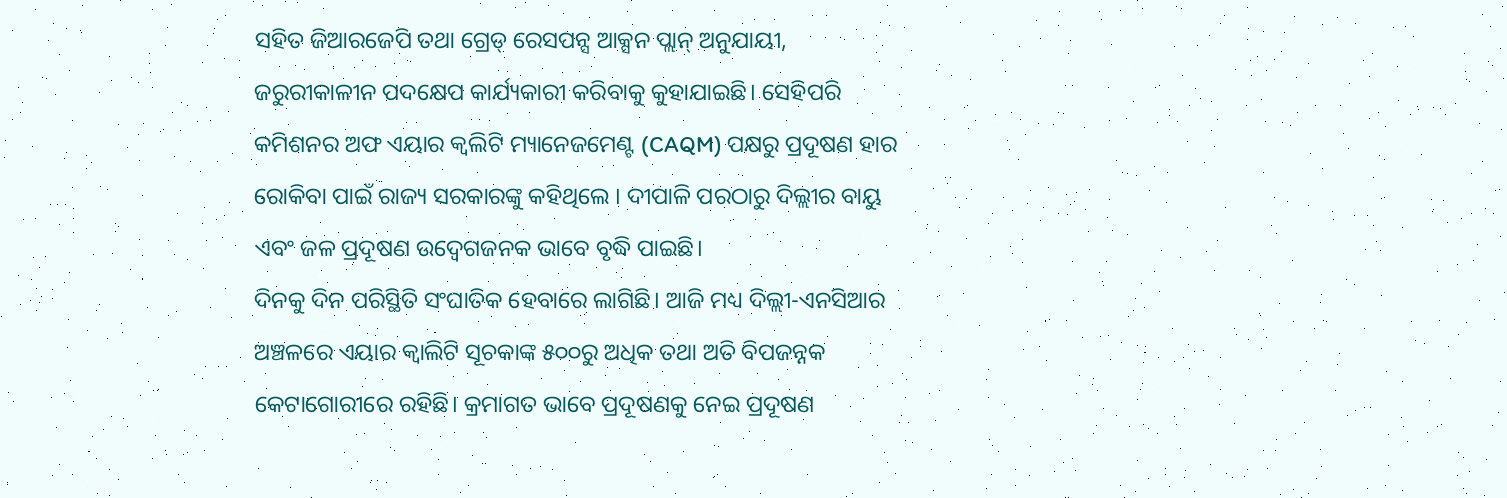ସହିତ ଜିଆରଜେପି ତଥା ଗ୍ରେଡ୍ ରେସପନ୍ସ ଆକ୍ସନ ପ୍ଲାନ୍ ଅନୁଯାୟୀ, ଜରୁରୀକାଳୀନ ପଦକ୍ଷେପ କାର୍ଯ୍ୟକାରୀ କରିବାକୁ କୁହାଯାଇଛି। ସେହିପରି କମିଶନର ଅଫ ଏୟାର କ୍ୱଲିଟି ମ୍ୟାନେଜମେଣ୍ଟ (CAQM) ପକ୍ଷରୁ ପ୍ରଦୂଷଣ ହାର ରୋକିବା ପାଇଁ ରାଜ୍ୟ ସରକାରଙ୍କୁ କହିଥିଲେ । ଦୀପାଳି ପରଠାରୁ ଦିଲ୍ଲୀର ବାୟୁ ଏବଂ ଜଳ ପ୍ରଦୂଷଣ ଉଦ୍ବେଗଜନକ ଭାବେ ବୃଦ୍ଧି ପାଇଛି।
ଦିନକୁ ଦିନ ପରିସ୍ଥିତି ସଂଘାତିକ ହେବାରେ ଲାଗିଛି। ଆଜି ମଧ୍ୟ ଦିଲ୍ଲୀ-ଏନସିଆର ଅଞ୍ଚଳରେ ଏୟାର କ୍ୱାଲିଟି ସୂଚକାଙ୍କ ୫୦୦ରୁ ଅଧିକ ତଥା ଅତି ବିପଜନ୍ନକ କେଟାଗୋରୀରେ ରହିଛି। କ୍ରମାଗତ ଭାବେ ପ୍ରଦୂଷଣକୁ ନେଇ ପ୍ରଦୂଷଣ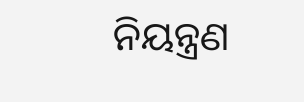ନିୟନ୍ତ୍ରଣ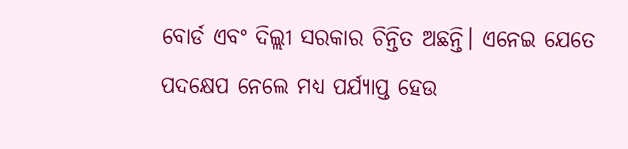ବୋର୍ଡ ଏବଂ ଦିଲ୍ଲୀ ସରକାର ଚିନ୍ତିତ ଅଛନ୍ତି। ଏନେଇ ଯେତେ ପଦକ୍ଷେପ ନେଲେ ମଧ୍ୟ ପର୍ଯ୍ୟାପ୍ତ ହେଉ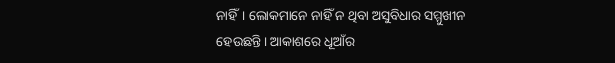ନାହିଁ। ଲୋକମାନେ ନାହିଁ ନ ଥିବା ଅସୁବିଧାର ସମ୍ମୁଖୀନ ହେଉଛନ୍ତି। ଆକାଶରେ ଧୂଆଁର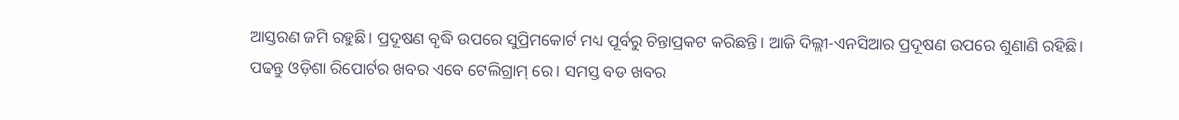ଆସ୍ତରଣ ଜମି ରହୁଛି। ପ୍ରଦୂଷଣ ବୃଦ୍ଧି ଉପରେ ସୁପ୍ରିମକୋର୍ଟ ମଧ୍ୟ ପୂର୍ବରୁ ଚିନ୍ତାପ୍ରକଟ କରିଛନ୍ତି। ଆଜି ଦିଲ୍ଲୀ-ଏନସିଆର ପ୍ରଦୂଷଣ ଉପରେ ଶୁଣାଣି ରହିଛି।
ପଢନ୍ତୁ ଓଡ଼ିଶା ରିପୋର୍ଟର ଖବର ଏବେ ଟେଲିଗ୍ରାମ୍ ରେ। ସମସ୍ତ ବଡ ଖବର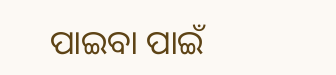ପାଇବା ପାଇଁ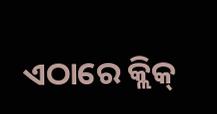ଏଠାରେ କ୍ଲିକ୍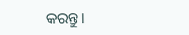କରନ୍ତୁ।